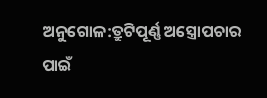ଅନୁଗୋଳ:ତ୍ରୁଟିପୂର୍ଣ୍ଣ ଅସ୍ତ୍ରୋପଚାର ପାଇଁ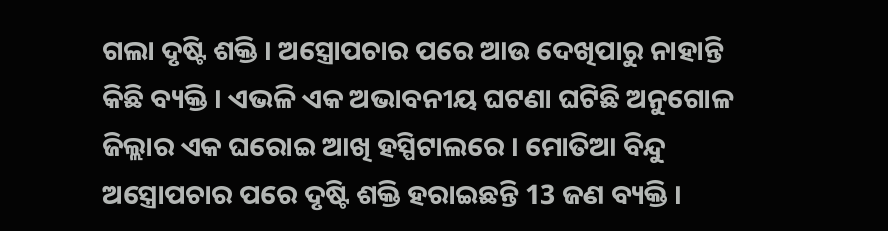ଗଲା ଦୃଷ୍ଟି ଶକ୍ତି । ଅସ୍ତ୍ରୋପଚାର ପରେ ଆଉ ଦେଖିପାରୁ ନାହାନ୍ତି କିଛି ବ୍ୟକ୍ତି । ଏଭଳି ଏକ ଅଭାବନୀୟ ଘଟଣା ଘଟିଛି ଅନୁଗୋଳ ଜିଲ୍ଲାର ଏକ ଘରୋଇ ଆଖି ହସ୍ପିଟାଲରେ । ମୋତିଆ ବିନ୍ଦୁ ଅସ୍ତ୍ରୋପଚାର ପରେ ଦୃଷ୍ଟି ଶକ୍ତି ହରାଇଛନ୍ତି 13 ଜଣ ବ୍ୟକ୍ତି ।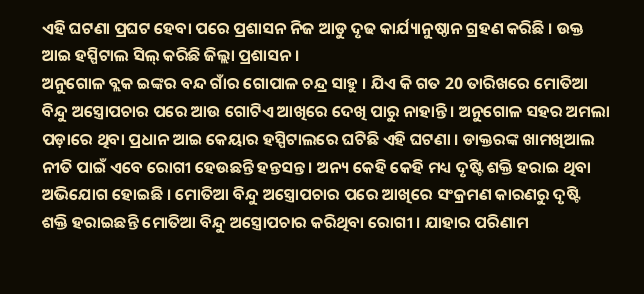ଏହି ଘଟଣା ପ୍ରଘଟ ହେବା ପରେ ପ୍ରଶାସନ ନିଜ ଆଡୁ ଦୃଢ କାର୍ଯ୍ୟାନୁଷ୍ଠାନ ଗ୍ରହଣ କରିଛି । ଉକ୍ତ ଆଇ ହସ୍ପିଟାଲ ସିଲ୍ କରିଛି ଜିଲ୍ଲା ପ୍ରଶାସନ ।
ଅନୁଗୋଳ ବ୍ଲକ ଇଙ୍କର ବନ୍ଦ ଗାଁର ଗୋପାଳ ଚନ୍ଦ୍ର ସାହୁ । ଯିଏ କି ଗତ 20 ତାରିଖରେ ମୋତିଆ ବିନ୍ଦୁ ଅସ୍ତ୍ରୋପଚାର ପରେ ଆଉ ଗୋଟିଏ ଆଖିରେ ଦେଖି ପାରୁ ନାହାନ୍ତି । ଅନୁଗୋଳ ସହର ଅମଲା ପଡ଼ାରେ ଥିବା ପ୍ରଧାନ ଆଇ କେୟାର ହସ୍ପିଟାଲରେ ଘଟିଛି ଏହି ଘଟଣା । ଡାକ୍ତରଙ୍କ ଖାମଖିଆଲ ନୀତି ପାଇଁ ଏବେ ରୋଗୀ ହେଉଛନ୍ତି ହନ୍ତସନ୍ତ । ଅନ୍ୟ କେହି କେହି ମଧ୍ୟ ଦୃଷ୍ଟି ଶକ୍ତି ହରାଇ ଥିବା ଅଭିଯୋଗ ହୋଇଛି । ମୋତିଆ ବିନ୍ଦୁ ଅସ୍ତ୍ରୋପଚାର ପରେ ଆଖିରେ ସଂକ୍ରମଣ କାରଣରୁ ଦୃଷ୍ଟି ଶକ୍ତି ହରାଇଛନ୍ତି ମୋତିଆ ବିନ୍ଦୁ ଅସ୍ତ୍ରୋପଚାର କରିଥିବା ରୋଗୀ । ଯାହାର ପରିଣାମ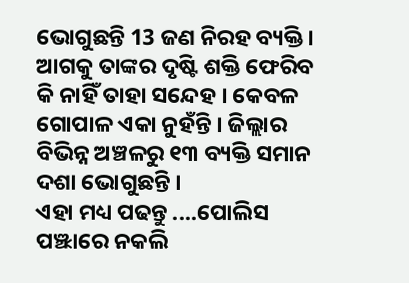ଭୋଗୁଛନ୍ତି 13 ଜଣ ନିରହ ବ୍ୟକ୍ତି । ଆଗକୁ ତାଙ୍କର ଦୃଷ୍ଟି ଶକ୍ତି ଫେରିବ କି ନାହିଁ ତାହା ସନ୍ଦେହ । କେବଳ ଗୋପାଳ ଏକା ନୁହଁନ୍ତି । ଜିଲ୍ଲାର ବିଭିନ୍ନ ଅଞ୍ଚଳରୁ ୧୩ ବ୍ୟକ୍ତି ସମାନ ଦଶା ଭୋଗୁଛନ୍ତି ।
ଏହା ମଧ୍ୟ ପଢନ୍ତୁ ....ପୋଲିସ ପଞ୍ଝାରେ ନକଲି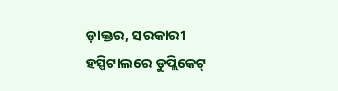ଡ଼ାକ୍ତର, ସରକାରୀ ହସ୍ପିଟାଲରେ ଡୁପ୍ଲିକେଟ୍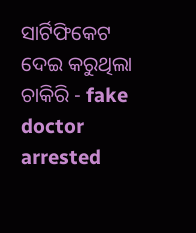ସାର୍ଟିଫିକେଟ ଦେଇ କରୁଥିଲା ଚାକିରି - fake doctor arrested